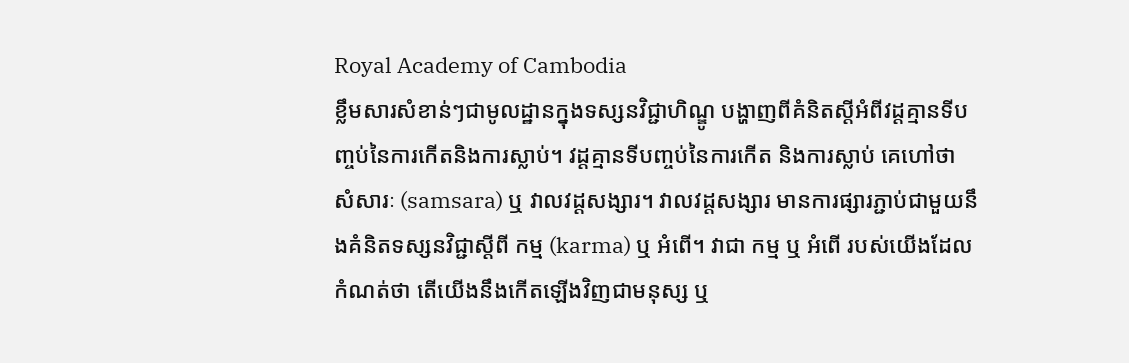Royal Academy of Cambodia
ខ្លឹមសារសំខាន់ៗជាមូលដ្ឋានក្នុងទស្សនវិជ្ជាហិណ្ឌូ បង្ហាញពីគំនិតស្តីអំពីវដ្តគ្មានទីបញ្ចប់នៃការកើតនិងការស្លាប់។ វដ្តគ្មានទីបញ្ចប់នៃការកើត និងការស្លាប់ គេហៅថា សំសារៈ (samsara) ឬ វាលវដ្តសង្សារ។ វាលវដ្តសង្សារ មានការផ្សារភ្ជាប់ជាមួយនឹងគំនិតទស្សនវិជ្ជាស្តីពី កម្ម (karma) ឬ អំពើ។ វាជា កម្ម ឬ អំពើ របស់យើងដែលកំណត់ថា តើយើងនឹងកើតឡើងវិញជាមនុស្ស ឬ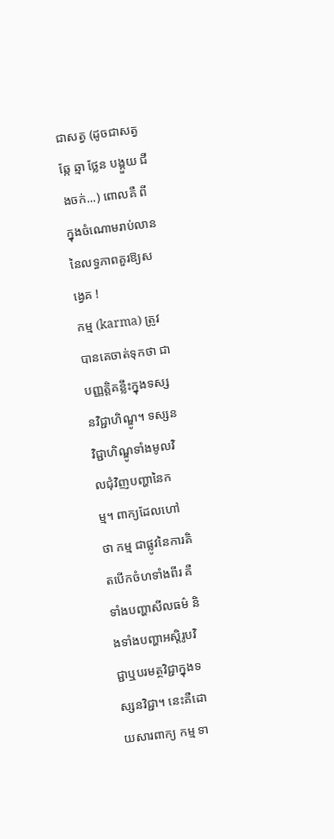ជាសត្វ (ដូចជាសត្វឆ្កែ ឆ្មា ថ្លែន បង្គួយ ជីងចក់...) ពោលគឺ ពីក្នុងចំណោមរាប់លាននៃលទ្ធភាពគួរឱ្យសង្វេគ !
កម្ម (karma) ត្រូវបានគេចាត់ទុកថា ជាបញ្ញត្តិគន្លឹះក្នុងទស្សនវិជ្ជាហិណ្ឌូ។ ទស្សនវិជ្ជាហិណ្ឌូទាំងមូលវិលជុំវិញបញ្ហានៃកម្ម។ ពាក្យដែលហៅថា កម្ម ជាផ្លូវនៃការគិតបើកចំហទាំងពីរ គឺទាំងបញ្ហាសីលធម៌ និងទាំងបញ្ហាអស្តិរូបវិជ្ជាឬបរមត្ថវិជ្ជាក្នុងទស្សនវិជ្ជា។ នេះគឺដោយសារពាក្យ កម្ម ទា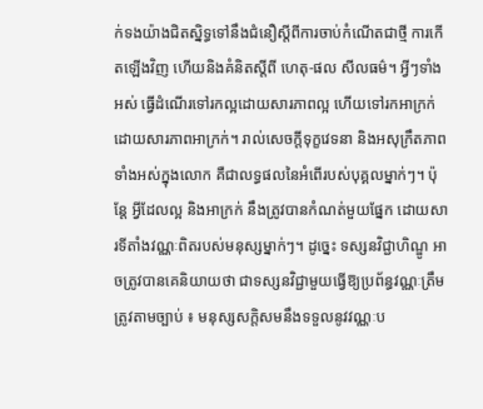ក់ទងយ៉ាងជិតស្និទ្ធទៅនឹងជំនឿស្តីពីការចាប់កំណើតជាថ្មី ការកើតឡើងវិញ ហើយនិងគំនិតស្តីពី ហេតុ-ផល សីលធម៌។ អ្វីៗទាំងអស់ ធ្វើដំណើរទៅរកល្អដោយសារភាពល្អ ហើយទៅរកអាក្រក់ដោយសារភាពអាក្រក់។ រាល់សេចក្តីទុក្ខវេទនា និងអសុក្រឹតភាពទាំងអស់ក្នុងលោក គឺជាលទ្ធផលនៃអំពើរបស់បុគ្គលម្នាក់ៗ។ ប៉ុន្តែ អ្វីដែលល្អ និងអាក្រក់ នឹងត្រូវបានកំណត់មួយផ្នែក ដោយសារទីតាំងវណ្ណៈពិតរបស់មនុស្សម្នាក់ៗ។ ដូច្នេះ ទស្សនវិជ្ជាហិណ្ឌូ អាចត្រូវបានគេនិយាយថា ជាទស្សនវិជ្ជាមួយធ្វើឱ្យប្រព័ន្ធវណ្ណៈត្រឹមត្រូវតាមច្បាប់ ៖ មនុស្សសក្តិសមនឹងទទួលនូវវណ្ណៈប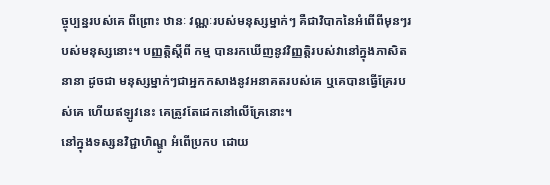ច្ចុប្បន្នរបស់គេ ពីព្រោះ ឋានៈ វណ្ណៈរបស់មនុស្សម្នាក់ៗ គឺជាវិបាកនៃអំពើពីមុនៗរបស់មនុស្សនោះ។ បញ្ញត្តិស្តីពី កម្ម បានរកឃើញនូវវិញ្ញត្តិរបស់វានៅក្នុងភាសិតនានា ដូចជា មនុស្សម្នាក់ៗជាអ្នកកសាងនូវអនាគតរបស់គេ ឬគេបានធ្វើគ្រែរបស់គេ ហើយឥឡូវនេះ គេត្រូវតែដេកនៅលើគ្រែនោះ។
នៅក្នុងទស្សនវិជ្ជាហិណ្ឌូ អំពើប្រកប ដោយ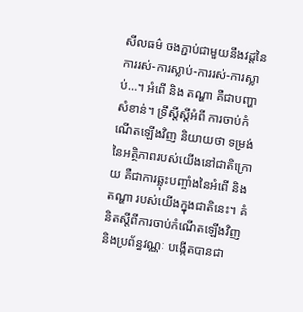សីលធម៌ ចងភ្ជាប់ជាមួយនឹងវដ្តនៃការរស់-ការស្លាប់-ការរស់-ការស្លាប់…។ អំពើ និង តណ្ហា គឺជាបញ្ហាសំខាន់។ ទ្រឹស្តីស្តីអំពី ការចាប់កំណើតឡើងវិញ និយាយថា ទម្រង់នៃអត្ថិភាពរបស់យើងនៅជាតិក្រោយ គឺជាការឆ្លុះបញ្ចាំងនៃអំពើ និងតណ្ហា របស់យើងក្នុងជាតិនេះ។ គំនិតស្តីពីការចាប់កំណើតឡើងវិញ និងប្រព័ន្ធវណ្ណៈ បង្កើតបានជា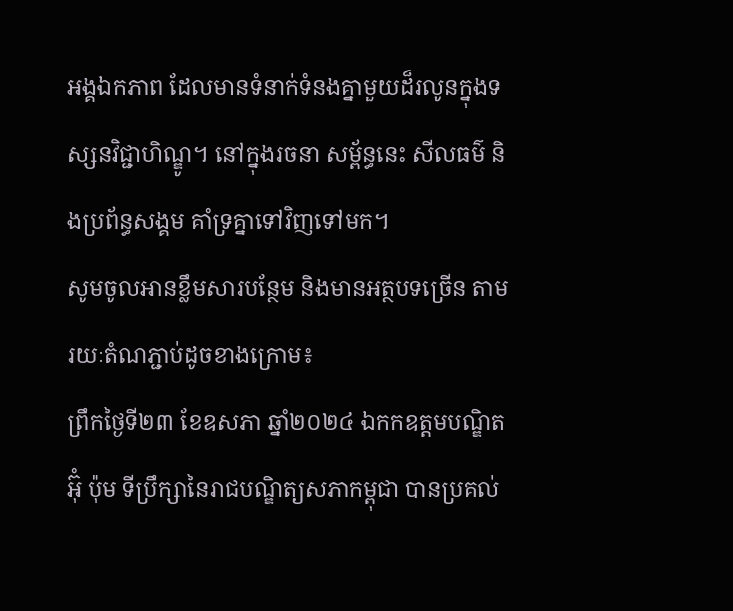អង្គឯកភាព ដែលមានទំនាក់ទំនងគ្នាមួយដ៏រលូនក្នុងទស្សនវិជ្ជាហិណ្ឌូ។ នៅក្នុងរចនា សម្ព័ន្ធនេះ សីលធម៌ និងប្រព័ន្ធសង្គម គាំទ្រគ្នាទៅវិញទៅមក។
សូមចូលអានខ្លឹមសារបន្ថែម និងមានអត្ថបទច្រើន តាមរយៈតំណភ្ជាប់ដូចខាងក្រោម៖
ព្រឹកថ្ងៃទី២៣ ខែឧសភា ឆ្នាំ២០២៤ ឯកកឧត្តមបណ្ឌិត អ៊ុំ ប៉ុម ទីប្រឹក្សានៃរាជបណ្ឌិត្យសភាកម្ពុជា បានប្រគល់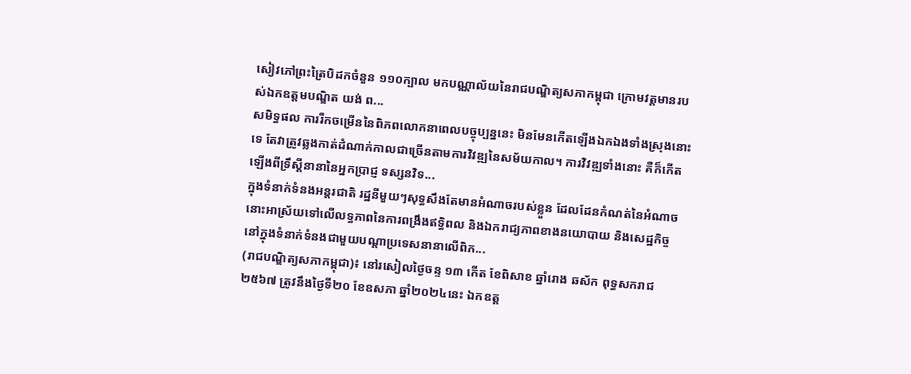សៀវភៅព្រះត្រៃបិដកចំនួន ១១០ក្បាល មកបណ្ណាល័យនៃរាជបណ្ឌិត្យសភាកម្ពុជា ក្រោមវត្តមានរបស់ឯកឧត្តមបណ្ឌិត យង់ ព...
សមិទ្ធផល ការរីកចម្រើននៃពិភពលោកនាពេលបច្ចុប្បន្ននេះ មិនមែនកើតឡើងឯកឯងទាំងស្រុងនោះទេ តែវាត្រូវឆ្លងកាត់ដំណាក់កាលជាច្រើនតាមការវិវឌ្ឍនៃសម័យកាល។ ការវិវឌ្ឍទាំងនោះ គឺក៏កើតឡើងពីទ្រឹស្ដីនានានៃអ្នកប្រាជ្ញ ទស្សនវិទ...
ក្នុងទំនាក់ទំនងអន្តរជាតិ រដ្ឋនីមួយៗសុទ្ធសឹងតែមានអំណាចរបស់ខ្លួន ដែលដែនកំណត់នៃអំណាចនោះអាស្រ័យទៅលើលទ្ធភាពនៃការពង្រឹងឥទ្ធិពល និងឯករាជ្យភាពខាងនយោបាយ និងសេដ្ឋកិច្ច នៅក្នុងទំនាក់ទំនងជាមួយបណ្ដាប្រទេសនានាលើពិភ...
(រាជបណ្ឌិត្យសភាកម្ពុជា)៖ នៅរសៀលថ្ងៃចន្ទ ១៣ កើត ខែពិសាខ ឆ្នាំរោង ឆស័ក ពុទ្ធសករាជ ២៥៦៧ ត្រូវនឹងថ្ងៃទី២០ ខែឧសភា ឆ្នាំ២០២៤នេះ ឯកឧត្ដ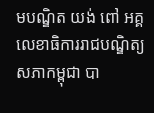មបណ្ឌិត យង់ ពៅ អគ្គលេខាធិការរាជបណ្ឌិត្យសភាកម្ពុជា បា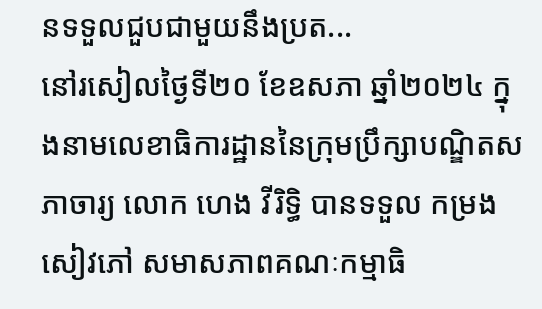នទទួលជួបជាមួយនឹងប្រត...
នៅរសៀលថ្ងៃទី២០ ខែឧសភា ឆ្នាំ២០២៤ ក្នុងនាមលេខាធិការដ្ឋាននៃក្រុមប្រឹក្សាបណ្ឌិតសភាចារ្យ លោក ហេង វីរិទ្ធិ បានទទួល កម្រងសៀវភៅ សមាសភាពគណៈកម្មាធិ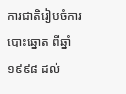ការជាតិរៀបចំការបោះឆ្នោត ពីឆ្នាំ១៩៩៨ ដល់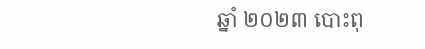ឆ្នាំ ២០២៣ បោះពុ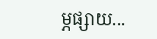ម្ភផ្សាយ...